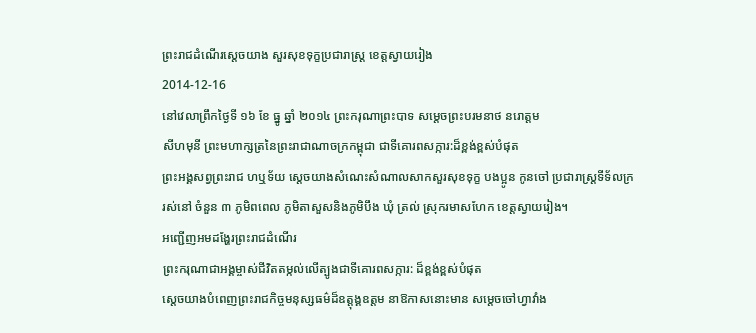ព្រះរាជដំណើរសេ្តចយាង សួរសុខទុក្ខប្រជារាស្រ្ត ខេត្តស្វាយរៀង
2014-12-16
នៅវេលាព្រឹកថ្ងៃទី ១៦ ខែ ធ្នូ ឆ្នាំ ២០១៤ ព្រះករុណាព្រះបាទ សម្តេចព្រះបរមនាថ នរោត្តម
សីហមុនី ព្រះមហាក្សត្រនៃព្រះរាជាណាចក្រកម្ពុជា ជាទីគោរពសក្ការ:ដ៏ខ្ពង់ខ្ពស់បំផុត
ព្រះអង្គសព្វព្រះរាជ ហឬទ័យ សេ្តចយាងសំណេះសំណាលសាកសួរសុខទុក្ខ បងប្អូន កូនចៅ ប្រជារាស្រ្តទីទ័លក្រ
រស់នៅ ចំនួន ៣ ភូមិពពេល ភូមិតាសួសនិងភូមិបឹង ឃុំ ត្រល់ ស្រុករមាសហែក ខេត្តស្វាយរៀង។
អញ្ជើញអមដង្ហែរព្រះរាជដំណើរ
ព្រះករុណាជាអង្គម្ចាស់ជីវិតតម្កល់លើត្បូងជាទីគោរពសក្ការ: ដ៏ខ្ពង់ខ្ពស់បំផុត
សេ្តចយាងបំពេញព្រះរាជកិច្ចមនុស្សធម៌ដ៏ឧត្តុង្គឧត្តម នាឱកាសនោះមាន សម្តេចចៅហ្វាវាំង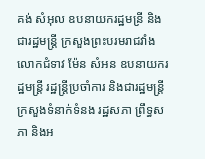គង់ សំអុល ឧបនាយករដ្ឋមន្រី និងជារដ្ឋមន្រ្តី ក្រសួងព្រះបរមរាជវាំង លោកជំទាវ ម៉ែន សំអន ឧបនាយករដ្ឋមន្ត្រី រដ្ឋន្ត្រីប្រចាំការ និងជារដ្ឋមន្ត្រី
ក្រសួងទំនាក់ទំនង រដ្ឋសភា ព្រឹទ្ធសភា និងអ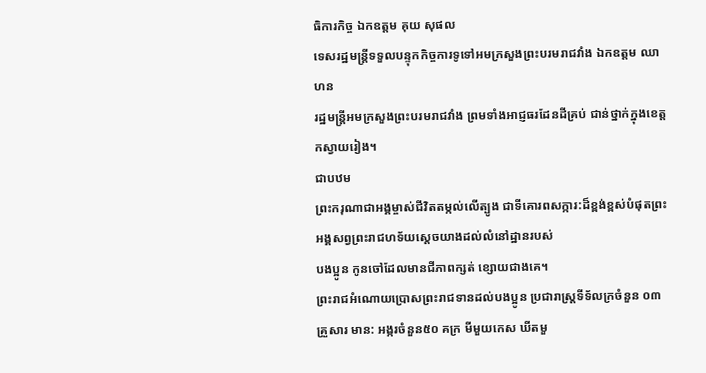ធិការកិច្ច ឯកឧត្តម គុយ សុផល
ទេសរដ្ឋមន្រ្តីទទួលបន្ទុកកិច្ចការទូទៅអមក្រសួងព្រះបរមរាជវាំង ឯកឧត្តម ឈា ហន
រដ្ឋមន្រ្តីអមក្រសួងព្រះបរមរាជវាំង ព្រមទាំងអាជ្ញធរដែនដីគ្រប់ ជាន់ថ្នាក់ក្នុងខេត្តកស្វាយរៀង។
ជាបឋម
ព្រះករុណាជាអង្គម្ចាស់ជីវិតតម្កល់លើត្បូង ជាទីគោរពសក្ការ:ដ៏ខ្ពង់ខ្ពស់បំផុតព្រះអង្គសព្វព្រះរាជហទ័យស្តេចយាងដល់លំនៅដ្ឋានរបស់
បងប្អូន កូនចៅដែលមានជីភាពក្សត់ ខ្សោយជាងគេ។
ព្រះរាជអំណោយប្រោសព្រះរាជទានដល់បងប្អូន ប្រជារាស្រ្តទីទ័លក្រចំនួន ០៣ គ្រួសារ មាន: អង្ករចំនួន៥០ គក្រ មីមួយកេស ឃីតមួ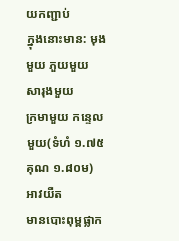យកញ្ជាប់
ក្នុងនោះមាន: មុងមួយ ភួយមួយ សារុងមួយ
ក្រមាមួយ កន្ទេលមួយ(ទំហំ ១.៧៥ គុណ ១.៨០ម) អាវយឺត
មានបោះពុម្ពផ្លាក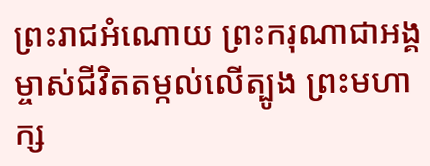ព្រះរាជអំណោយ ព្រះករុណាជាអង្គម្ចាស់ជីវិតតម្កល់លើត្បូង ព្រះមហាក្ស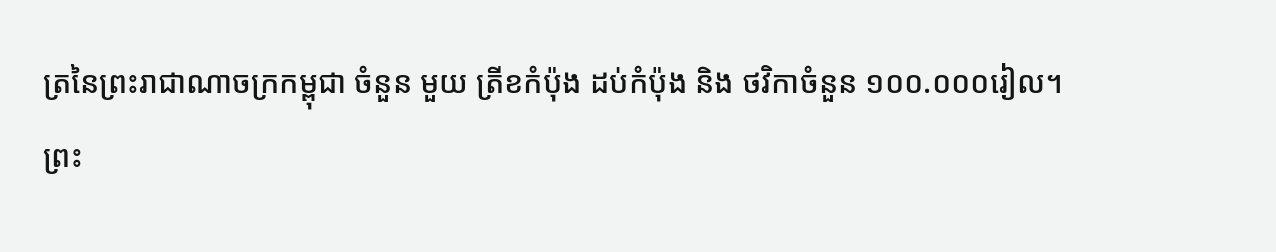ត្រនៃព្រះរាជាណាចក្រកម្ពុជា ចំនួន មួយ ត្រីខកំប៉ុង ដប់កំប៉ុង និង ថវិកាចំនួន ១០០.០០០រៀល។
ព្រះ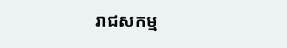រាជសកម្ម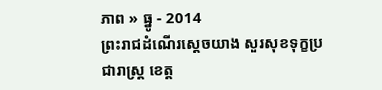ភាព » ធ្នូ - 2014
ព្រះរាជដំណើរសេ្តចយាង សួរសុខទុក្ខប្រជារាស្រ្ត ខេត្ត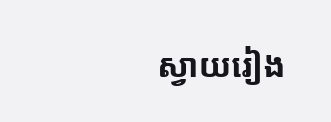ស្វាយរៀង